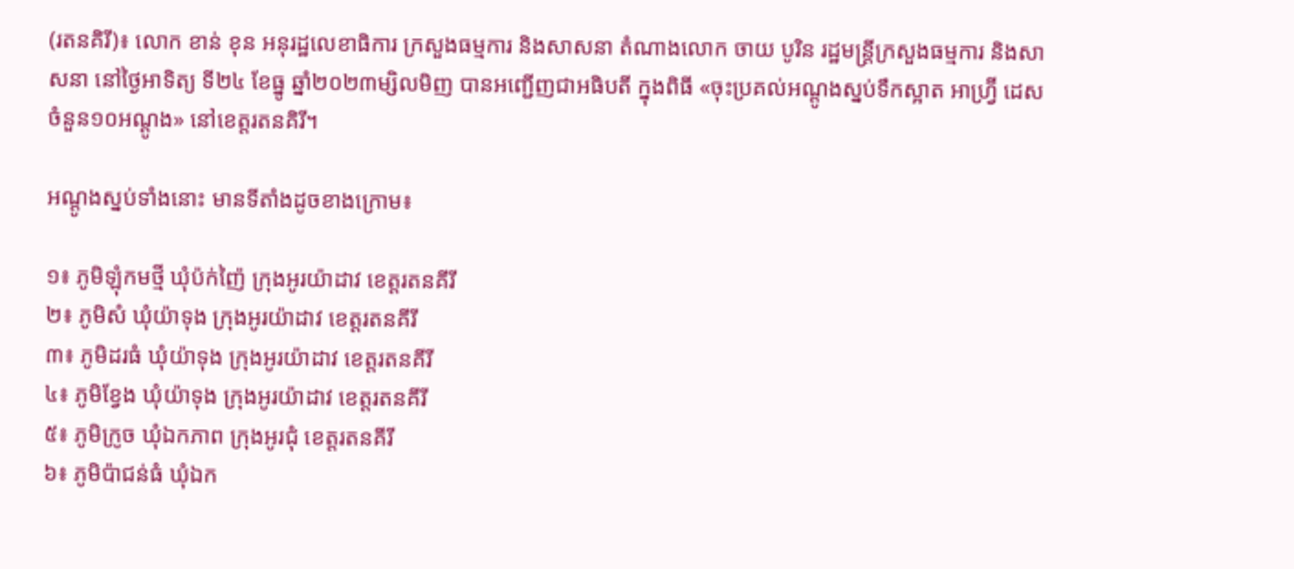(រតនគិរី)៖ លោក ខាន់ ខុន អនុរដ្ឋលេខាធិការ ក្រសួងធម្មការ និងសាសនា តំណាងលោក ចាយ បូរិន រដ្ឋមន្ត្រីក្រសួងធម្មការ និងសាសនា នៅថ្ងៃអាទិត្យ ទី២៤ ខែធ្នូ ឆ្នាំ២០២៣ម្សិលមិញ បានអញ្ជើញជាអធិបតី ក្នុងពិធី «ចុះប្រគល់អណ្ដូងស្នប់ទឹកស្អាត អាហ្វ្រ៊ី ដេសចំនួន១០អណ្ដូង» នៅខេត្តរតនគិរី។

អណ្ដូងស្នប់ទាំងនោះ មានទីតាំងដូចខាងក្រោម៖

១៖ ភូមិឡុំកមថ្មី ឃុំប៉ក់ញ៉ៃ ក្រុងអូរយ៉ាដាវ ខេត្តរតនគីរី
២៖ ភូមិសំ ឃុំយ៉ាទុង ក្រុងអូរយ៉ាដាវ ខេត្តរតនគីរី
៣៖ ភូមិដរធំ ឃុំយ៉ាទុង ក្រុងអូរយ៉ាដាវ ខេត្តរតនគីរី
៤៖ ភូមិខ្វែង ឃុំយ៉ាទុង ក្រុងអូរយ៉ាដាវ ខេត្តរតនគីរី
៥៖ ភូមិក្រូច ឃុំឯកភាព ក្រុងអូរជុំ ខេត្តរតនគីរី
៦៖ ភូមិប៉ាជន់ធំ ឃុំឯក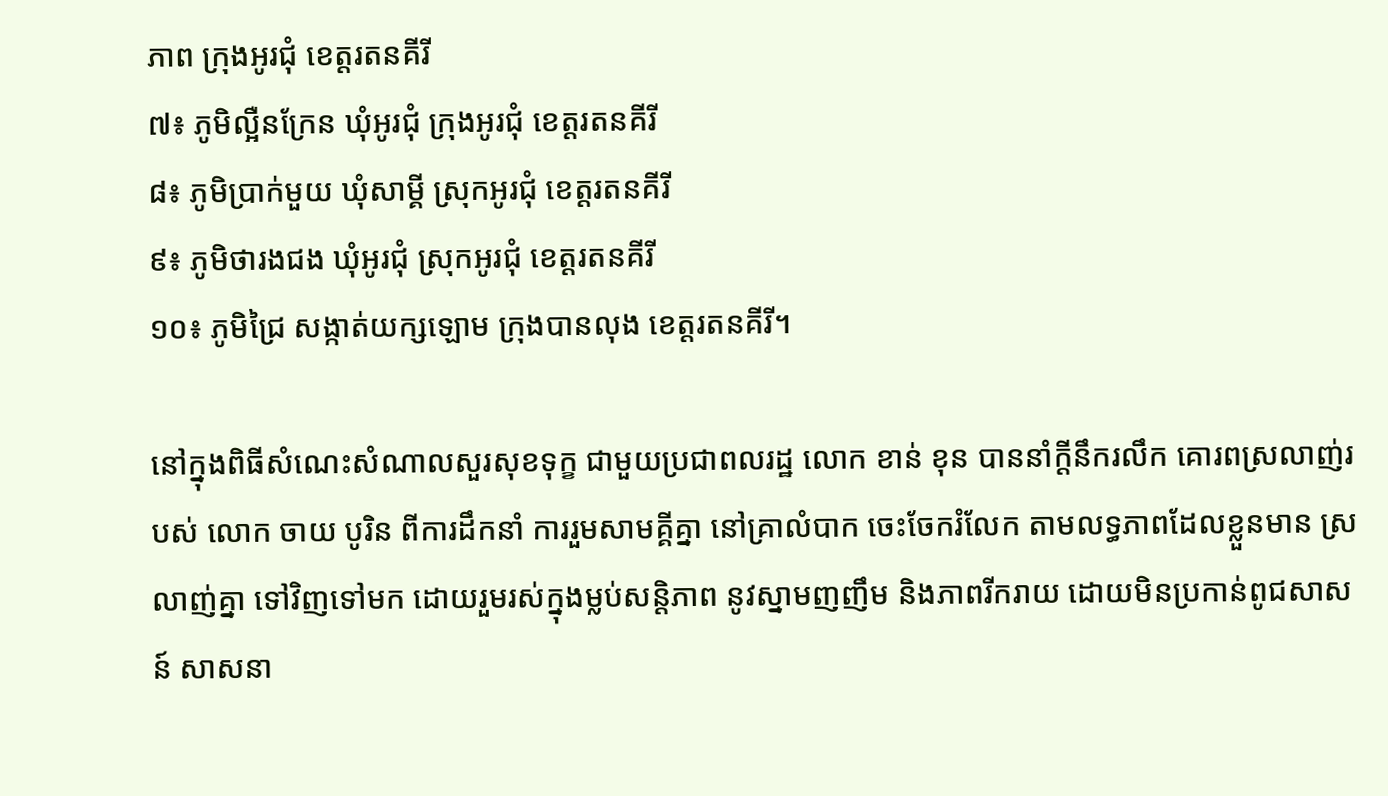ភាព ក្រុងអូរជុំ ខេត្តរតនគីរី
៧៖ ភូមិល្អឺនក្រែន ឃុំអូរជុំ ក្រុងអូរជុំ ខេត្តរតនគីរី
៨៖ ភូមិប្រាក់មួយ ឃុំសាម្គី ស្រុកអូរជុំ ខេត្តរតនគីរី
៩៖ ភូមិថារងជង ឃុំអូរជុំ ស្រុកអូរជុំ ខេត្តរតនគីរី
១០៖ ភូមិជ្រៃ សង្កាត់យក្សឡោម ក្រុងបានលុង ខេត្តរតនគីរី។

នៅក្នុងពិធីសំណេះសំណាលសួរសុខទុក្ខ ជាមួយប្រជាពលរដ្ឋ លោក ខាន់ ខុន បាននាំក្ដីនឹករលឹក គោរពស្រលាញ់របស់ លោក ចាយ បូរិន ពីការដឹកនាំ ការរួមសាមគ្គីគ្នា នៅគ្រាលំបាក ចេះចែករំលែក តាមលទ្ធភាពដែលខ្លួនមាន ស្រលាញ់គ្នា ទៅវិញទៅមក ដោយរួមរស់ក្នុងម្លប់សន្តិភាព នូវស្នាមញញឹម និងភាពរីករាយ ដោយមិនប្រកាន់ពូជសាសន៍ សាសនា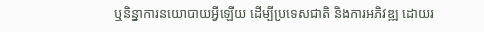ឬនិន្នាការនយោបាយអ្វីឡើយ ដើម្បីប្រទេសជាតិ និងការអភិវឌ្ឍ ដោយរ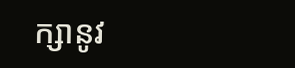ក្សានូវ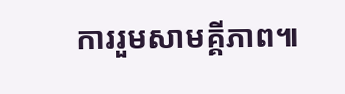ការរួមសាមគ្គីភាព៕